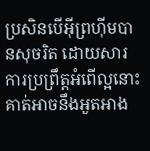ប្រសិនបើអ៊ីព្រហ៊ីមបានសុចរិត ដោយសារការប្រព្រឹត្ដអំពើល្អនោះ គាត់អាចនឹងអួតអាង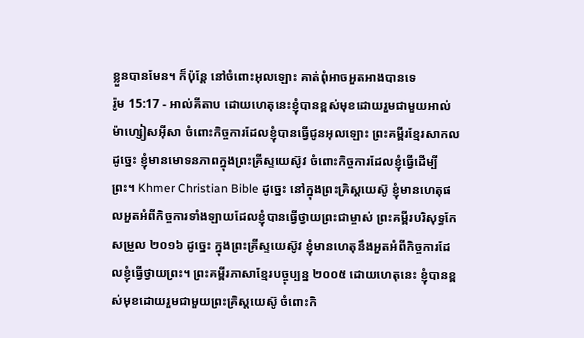ខ្លួនបានមែន។ ក៏ប៉ុន្ដែ នៅចំពោះអុលឡោះ គាត់ពុំអាចអួតអាងបានទេ
រ៉ូម 15:17 - អាល់គីតាប ដោយហេតុនេះខ្ញុំបានខ្ពស់មុខដោយរួមជាមួយអាល់ម៉ាហ្សៀសអ៊ីសា ចំពោះកិច្ចការដែលខ្ញុំបានធ្វើជូនអុលឡោះ ព្រះគម្ពីរខ្មែរសាកល ដូច្នេះ ខ្ញុំមានមោទនភាពក្នុងព្រះគ្រីស្ទយេស៊ូវ ចំពោះកិច្ចការដែលខ្ញុំធ្វើដើម្បីព្រះ។ Khmer Christian Bible ដូច្នេះ នៅក្នុងព្រះគ្រិស្ដយេស៊ូ ខ្ញុំមានហេតុផលអួតអំពីកិច្ចការទាំងឡាយដែលខ្ញុំបានធ្វើថ្វាយព្រះជាម្ចាស់ ព្រះគម្ពីរបរិសុទ្ធកែសម្រួល ២០១៦ ដូច្នេះ ក្នុងព្រះគ្រីស្ទយេស៊ូវ ខ្ញុំមានហេតុនឹងអួតអំពីកិច្ចការដែលខ្ញុំធ្វើថ្វាយព្រះ។ ព្រះគម្ពីរភាសាខ្មែរបច្ចុប្បន្ន ២០០៥ ដោយហេតុនេះ ខ្ញុំបានខ្ពស់មុខដោយរួមជាមួយព្រះគ្រិស្តយេស៊ូ ចំពោះកិ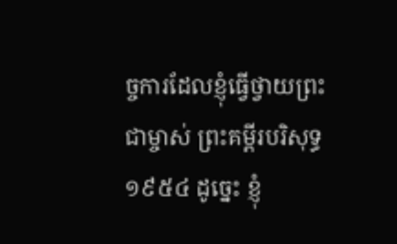ច្ចការដែលខ្ញុំធ្វើថ្វាយព្រះជាម្ចាស់ ព្រះគម្ពីរបរិសុទ្ធ ១៩៥៤ ដូច្នេះ ខ្ញុំ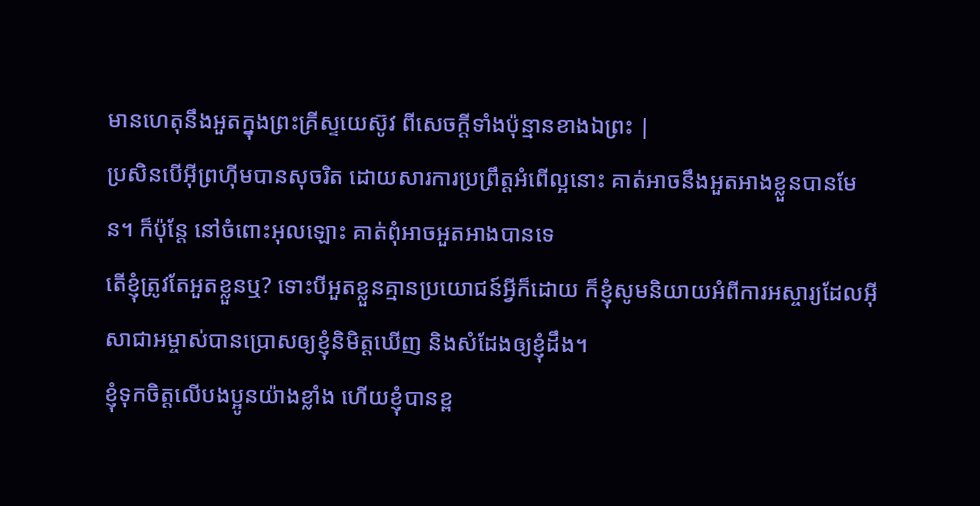មានហេតុនឹងអួតក្នុងព្រះគ្រីស្ទយេស៊ូវ ពីសេចក្ដីទាំងប៉ុន្មានខាងឯព្រះ |
ប្រសិនបើអ៊ីព្រហ៊ីមបានសុចរិត ដោយសារការប្រព្រឹត្ដអំពើល្អនោះ គាត់អាចនឹងអួតអាងខ្លួនបានមែន។ ក៏ប៉ុន្ដែ នៅចំពោះអុលឡោះ គាត់ពុំអាចអួតអាងបានទេ
តើខ្ញុំត្រូវតែអួតខ្លួនឬ? ទោះបីអួតខ្លួនគ្មានប្រយោជន៍អ្វីក៏ដោយ ក៏ខ្ញុំសូមនិយាយអំពីការអស្ចារ្យដែលអ៊ីសាជាអម្ចាស់បានប្រោសឲ្យខ្ញុំនិមិត្ដឃើញ និងសំដែងឲ្យខ្ញុំដឹង។
ខ្ញុំទុកចិត្ដលើបងប្អូនយ៉ាងខ្លាំង ហើយខ្ញុំបានខ្ព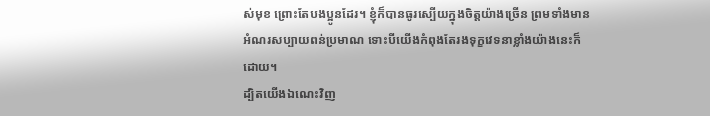ស់មុខ ព្រោះតែបងប្អូនដែរ។ ខ្ញុំក៏បានធូរស្បើយក្នុងចិត្ដយ៉ាងច្រើន ព្រមទាំងមានអំណរសប្បាយពន់ប្រមាណ ទោះបីយើងកំពុងតែរងទុក្ខវេទនាខ្លាំងយ៉ាងនេះក៏ដោយ។
ដ្បិតយើងឯណេះវិញ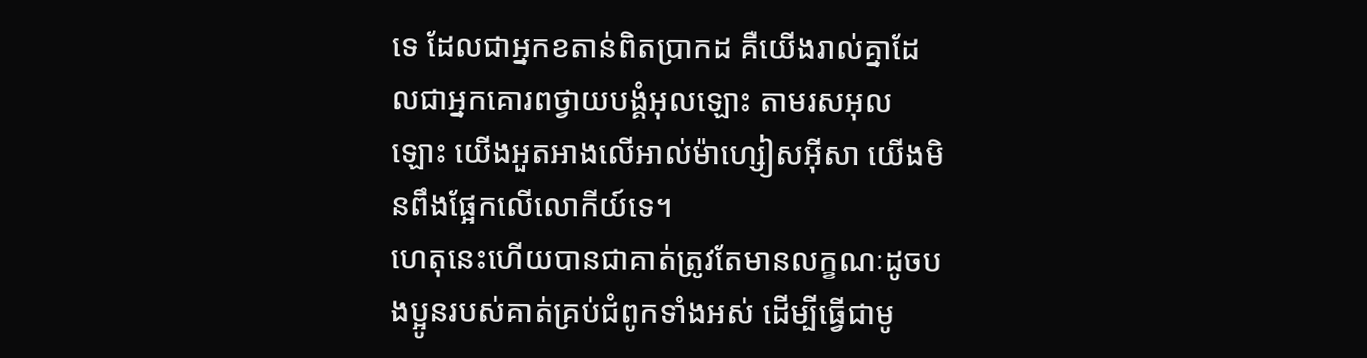ទេ ដែលជាអ្នកខតាន់ពិតប្រាកដ គឺយើងរាល់គ្នាដែលជាអ្នកគោរពថ្វាយបង្គំអុលឡោះ តាមរសអុលឡោះ យើងអួតអាងលើអាល់ម៉ាហ្សៀសអ៊ីសា យើងមិនពឹងផ្អែកលើលោកីយ៍ទេ។
ហេតុនេះហើយបានជាគាត់ត្រូវតែមានលក្ខណៈដូចបងប្អូនរបស់គាត់គ្រប់ជំពូកទាំងអស់ ដើម្បីធ្វើជាមូ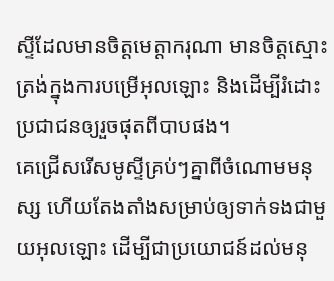ស្ទីដែលមានចិត្ដមេត្ដាករុណា មានចិត្ដស្មោះត្រង់ក្នុងការបម្រើអុលឡោះ និងដើម្បីរំដោះប្រជាជនឲ្យរួចផុតពីបាបផង។
គេជ្រើសរើសមូស្ទីគ្រប់ៗគ្នាពីចំណោមមនុស្ស ហើយតែងតាំងសម្រាប់ឲ្យទាក់ទងជាមួយអុលឡោះ ដើម្បីជាប្រយោជន៍ដល់មនុ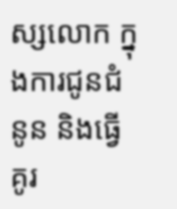ស្សលោក ក្នុងការជូនជំនូន និងធ្វើគូរ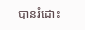បានរំដោះ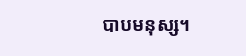បាបមនុស្ស។